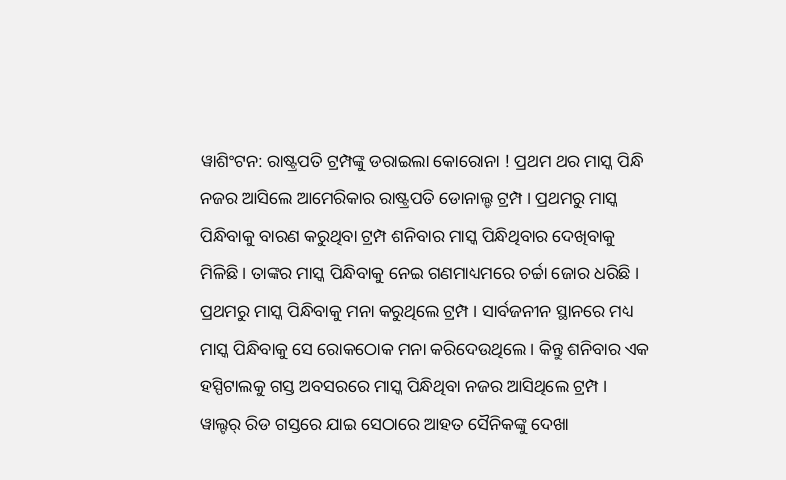ୱାଶିଂଟନ: ରାଷ୍ଟ୍ରପତି ଟ୍ରମ୍ପଙ୍କୁ ଡରାଇଲା କୋରୋନା ! ପ୍ରଥମ ଥର ମାସ୍କ ପିନ୍ଧି ନଜର ଆସିଲେ ଆମେରିକାର ରାଷ୍ଟ୍ରପତି ଡୋନାଲ୍ଡ ଟ୍ରମ୍ପ । ପ୍ରଥମରୁ ମାସ୍କ ପିନ୍ଧିବାକୁ ବାରଣ କରୁଥିବା ଟ୍ରମ୍ପ ଶନିବାର ମାସ୍କ ପିନ୍ଧିଥିବାର ଦେଖିବାକୁ ମିଳିଛି । ତାଙ୍କର ମାସ୍କ ପିନ୍ଧିବାକୁ ନେଇ ଗଣମାଧ୍ୟମରେ ଚର୍ଚ୍ଚା ଜୋର ଧରିଛି ।
ପ୍ରଥମରୁ ମାସ୍କ ପିନ୍ଧିବାକୁ ମନା କରୁଥିଲେ ଟ୍ରମ୍ପ । ସାର୍ବଜନୀନ ସ୍ଥାନରେ ମଧ୍ୟ ମାସ୍କ ପିନ୍ଧିବାକୁ ସେ ରୋକଠୋକ ମନା କରିଦେଉଥିଲେ । କିନ୍ତୁ ଶନିବାର ଏକ ହସ୍ପିଟାଲକୁ ଗସ୍ତ ଅବସରରେ ମାସ୍କ ପିନ୍ଧିଥିବା ନଜର ଆସିଥିଲେ ଟ୍ରମ୍ପ ।
ୱାଲ୍ଟର୍ ରିଡ ଗସ୍ତରେ ଯାଇ ସେଠାରେ ଆହତ ସୈନିକଙ୍କୁ ଦେଖା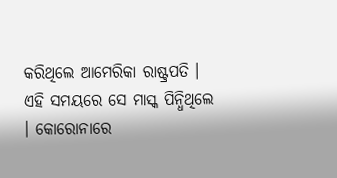କରିଥିଲେ ଆମେରିକା ରାଷ୍ଟ୍ରପତି । ଏହି ସମୟରେ ସେ ମାସ୍କ ପିନ୍ଧିଥିଲେ । କୋରୋନାରେ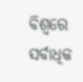ବିଶ୍ବରେ ସର୍ବାଧିକ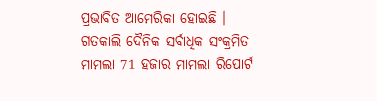ପ୍ରଭାବିତ ଆମେରିକା ହୋଇଛି । ଗତକାଲି ଦୈନିକ ସର୍ବାଧିକ ସଂକ୍ରମିତ ମାମଲା 71 ହଜାର ମାମଲା ରିପୋର୍ଟ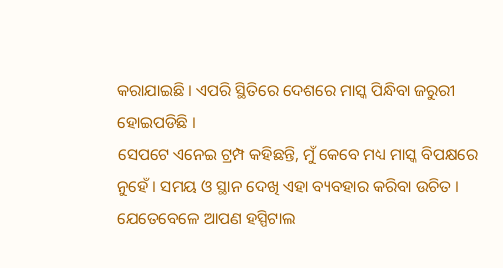କରାଯାଇଛି । ଏପରି ସ୍ଥିତିରେ ଦେଶରେ ମାସ୍କ ପିନ୍ଧିବା ଜରୁରୀ ହୋଇପଡିଛି ।
ସେପଟେ ଏନେଇ ଟ୍ରମ୍ପ କହିଛନ୍ତି, ମୁଁ କେବେ ମଧ୍ୟ ମାସ୍କ ବିପକ୍ଷରେ ନୁହେଁ । ସମୟ ଓ ସ୍ଥାନ ଦେଖି ଏହା ବ୍ୟବହାର କରିବା ଉଚିତ । ଯେତେବେଳେ ଆପଣ ହସ୍ପିଟାଲ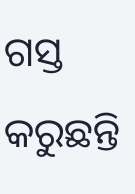ଗସ୍ତ କରୁଛନ୍ତି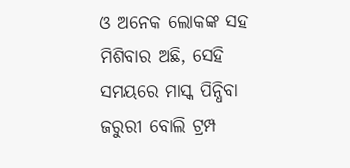ଓ ଅନେକ ଲୋକଙ୍କ ସହ ମିଶିବାର ଅଛି, ସେହି ସମୟରେ ମାସ୍କ ପିନ୍ଧିବା ଜରୁରୀ ବୋଲି ଟ୍ରମ୍ପ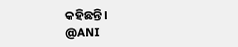କହିଛନ୍ତି।
@ANI